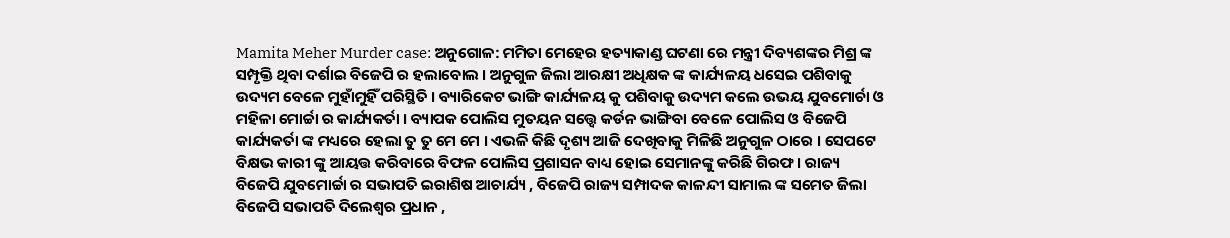Mamita Meher Murder case: ଅନୁଗୋଳ: ମମିତା ମେହେର ହତ୍ୟାକାଣ୍ଡ ଘଟଣା ରେ ମନ୍ତ୍ରୀ ଦିବ୍ୟଶଙ୍କର ମିଶ୍ର ଙ୍କ ସମ୍ପୃକ୍ତି ଥିବା ଦର୍ଶାଇ ବିଜେପି ର ହଲାବୋଲ । ଅନୁଗୁଳ ଜିଲା ଆରକ୍ଷୀ ଅଧିକ୍ଷକ ଙ୍କ କାର୍ଯ୍ୟଳୟ ଧସେଇ ପଶିବାକୁ ଉଦ୍ୟମ ବେଳେ ମୁହାଁମୁହିଁ ପରିସ୍ଥିତି । ବ୍ୟାରିକେଟ ଭାଙ୍ଗି କାର୍ଯ୍ୟଳୟ କୁ ପଶିବାକୁ ଉଦ୍ୟମ କଲେ ଉଭୟ ଯୁବମୋର୍ଚା ଓ ମହିଳା ମୋର୍ଚ୍ଚା ର କାର୍ଯ୍ୟକର୍ତା । ବ୍ୟାପକ ପୋଲିସ ମୁତୟନ ସତ୍ତ୍ୱେ କର୍ଡନ ଭାଙ୍ଗିବା ବେଳେ ପୋଲିସ ଓ ବିଜେପି କାର୍ଯ୍ୟକର୍ତା ଙ୍କ ମଧ୍ୟରେ ହେଲା ତୁ ତୁ ମେ ମେ । ଏଭଳି କିଛି ଦୃଶ୍ୟ ଆଜି ଦେଖିବାକୁ ମିଳିଛି ଅନୁଗୁଳ ଠାରେ । ସେପଟେ ବିକ୍ଷଭ କାରୀ ଙ୍କୁ ଆୟତ୍ତ କରିବାରେ ବିଫଳ ପୋଲିସ ପ୍ରଶାସନ ବାଧ୍ୟ ହୋଇ ସେମାନଙ୍କୁ କରିଛି ଗିରଫ । ରାଜ୍ୟ ବିଜେପି ଯୁବମୋର୍ଚ୍ଚା ର ସଭାପତି ଇରାଶିଷ ଆଚାର୍ଯ୍ୟ , ବିଜେପି ରାଜ୍ୟ ସମ୍ପାଦକ କାଳନ୍ଦୀ ସାମାଲ ଙ୍କ ସମେତ ଜିଲା ବିଜେପି ସଭାପତି ଦିଲେଶ୍ୱର ପ୍ରଧାନ ,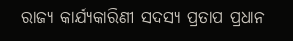ରାଜ୍ୟ କାର୍ଯ୍ୟକାରିଣୀ ସଦସ୍ୟ ପ୍ରତାପ ପ୍ରଧାନ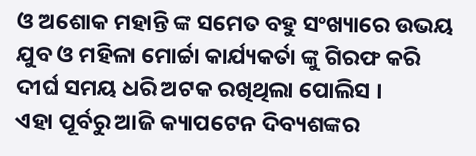ଓ ଅଶୋକ ମହାନ୍ତି ଙ୍କ ସମେତ ବହୁ ସଂଖ୍ୟାରେ ଉଭୟ ଯୁବ ଓ ମହିଳା ମୋର୍ଚ୍ଚା କାର୍ଯ୍ୟକର୍ତା ଙ୍କୁ ଗିରଫ କରି ଦୀର୍ଘ ସମୟ ଧରି ଅଟକ ରଖିଥିଲା ପୋଲିସ ।
ଏହା ପୂର୍ବରୁ ଆଜି କ୍ୟାପଟେନ ଦିବ୍ୟଶଙ୍କର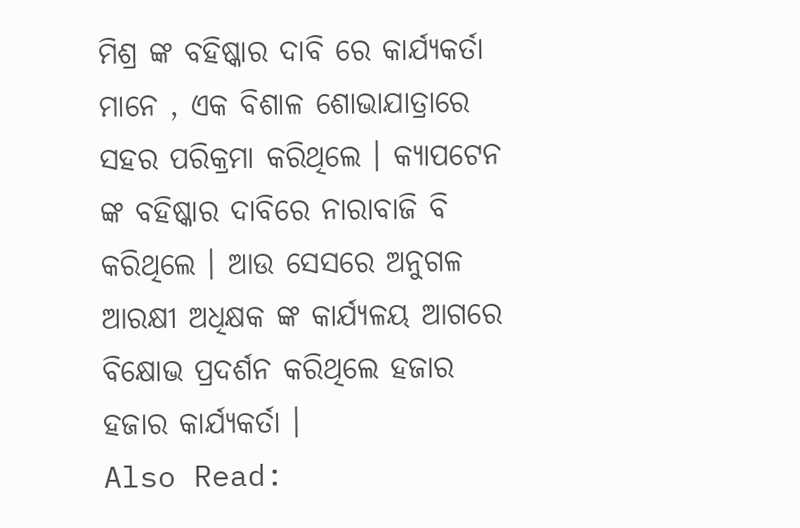ମିଶ୍ର ଙ୍କ ବହିଷ୍କାର ଦାବି ରେ କାର୍ଯ୍ୟକର୍ତା ମାନେ , ଏକ ବିଶାଳ ଶୋଭାଯାତ୍ରାରେ ସହର ପରିକ୍ରମା କରିଥିଲେ । କ୍ୟାପଟେନ ଙ୍କ ବହିଷ୍କାର ଦାବିରେ ନାରାବାଜି ବି କରିଥିଲେ । ଆଉ ସେସରେ ଅନୁଗଳ ଆରକ୍ଷୀ ଅଧିକ୍ଷକ ଙ୍କ କାର୍ଯ୍ୟଳୟ ଆଗରେ ବିକ୍ଷୋଭ ପ୍ରଦର୍ଶନ କରିଥିଲେ ହଜାର ହଜାର କାର୍ଯ୍ୟକର୍ତା ।
Also Read: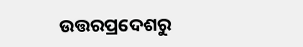ଉତ୍ତରପ୍ରଦେଶରୁ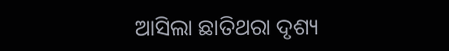ଆସିଲା ଛାତିଥରା ଦୃଶ୍ୟ